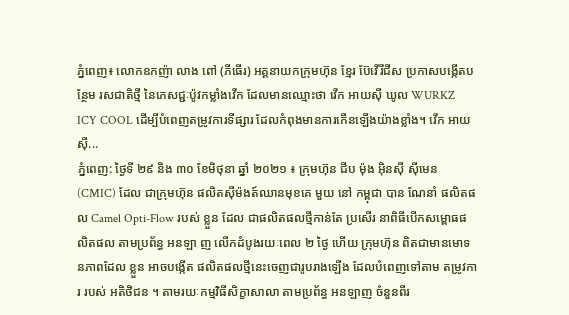ភ្នំពេញ៖ លោកឧកញ៉ា លាង ពៅ (ភីធើរ) អគ្គនាយកក្រុមហ៊ុន ខ្មែរ ប៊ែវើរីជីស ប្រកាសបង្កើតបន្ថែម រសជាតិថ្មី នៃភេសជ្ជៈប៉ូវកម្លាំងវើក ដែលមានឈ្មោះថា វើក អាយស៊ី ឃូល WURKZ ICY COOL ដើម្បីបំពេញតម្រូវការទីផ្សារ ដែលកំពុងមានការកើនឡើងយ៉ាងខ្លាំង។ វើក អាយស៊ី...
ភ្នំពេញ: ថ្ងៃទី ២៩ និង ៣០ ខែមិថុនា ឆ្នាំ ២០២១ ៖ ក្រុមហ៊ុន ជីប ម៉ុង អ៊ិនស៊ី ស៊ីមេន (CMIC) ដែល ជាក្រុមហ៊ុន ផលិតស៊ីម៉ងត៍ឈានមុខគេ មួយ នៅ កម្ពុជា បាន ណែនាំ ផលិតផល Camel Opti-Flow របស់ ខ្លួន ដែល ជាផលិតផលថ្មីកាន់តែ ប្រសើរ នាពិធីបើកសម្ពោធផលិតផល តាមប្រព័ន្ធ អនឡា ញ លើកដំបូងរយៈពេល ២ ថ្ងៃ ហើយ ក្រុមហ៊ុន ពិតជាមានមោទនភាពដែល ខ្លួន អាចបង្កើត ផលិតផលថ្មីនេះចេញជារូបរាងឡើង ដែលបំពេញទៅតាម តម្រូវការ របស់ អតិថិជន ។ តាមរយៈកម្មវិធីសិក្ខាសាលា តាមប្រព័ន្ធ អនឡាញ ចំនួនពីរ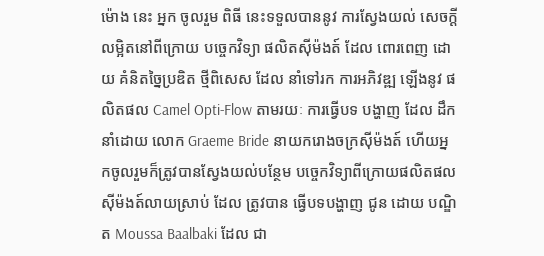ម៉ោង នេះ អ្នក ចូលរួម ពិធី នេះទទួលបាននូវ ការស្វែងយល់ សេចក្ដីលម្អិតនៅពីក្រោយ បច្ចេកវិទ្យា ផលិតស៊ីម៉ងត៍ ដែល ពោរពេញ ដោយ គំនិតច្នៃប្រឌិត ថ្មីពិសេស ដែល នាំទៅរក ការអភិវឌ្ឍ ឡើងនូវ ផលិតផល Camel Opti-Flow តាមរយៈ ការធ្វើបទ បង្ហាញ ដែល ដឹកនាំដោយ លោក Graeme Bride នាយករោងចក្រស៊ីម៉ងត៍ ហើយអ្នកចូលរួមក៏ត្រូវបានស្វែងយល់បន្ថែម បច្ចេកវិទ្យាពីក្រោយផលិតផលស៊ីម៉ងត៍លាយស្រាប់ ដែល ត្រូវបាន ធ្វើបទបង្ហាញ ជូន ដោយ បណ្ឌិត Moussa Baalbaki ដែល ជា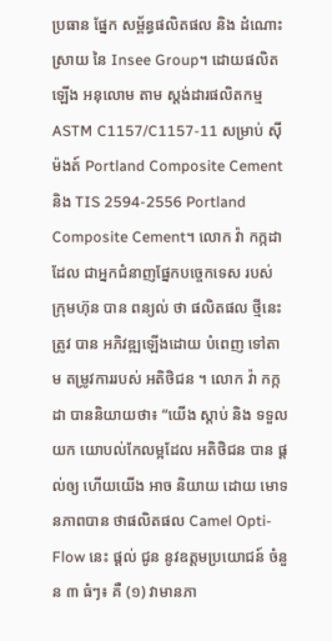ប្រធាន ផ្នែក សម្ព័ន្ធផលិតផល និង ដំណោះស្រាយ នៃ Insee Group។ ដោយផលិត ឡើង អនុលោម តាម ស្តង់ដារផលិតកម្ម ASTM C1157/C1157-11 សម្រាប់ ស៊ីម៉ងត៍ Portland Composite Cement និង TIS 2594-2556 Portland Composite Cement។ លោក វ៉ា កក្កដា ដែល ជាអ្នកជំនាញផ្នែកបច្ចេកទេស របស់ ក្រុមហ៊ុន បាន ពន្យល់ ថា ផលិតផល ថ្មីនេះ ត្រូវ បាន អភិវឌ្ឍឡើងដោយ បំពេញ ទៅតាម តម្រូវការរបស់ អតិថិជន ។ លោក វ៉ា កក្កដា បាននិយាយថា៖ “យើង ស្ដាប់ និង ទទួលយក យោបល់កែលម្អដែល អតិថិជន បាន ផ្ដល់ឲ្យ ហើយយើង អាច និយាយ ដោយ មោទនភាពបាន ថាផលិតផល Camel Opti-Flow នេះ ផ្ដល់ ជូន នូវឧត្ដមប្រយោជន៍ ចំនួន ៣ ធំៗ៖ គឺ (១) វាមានភា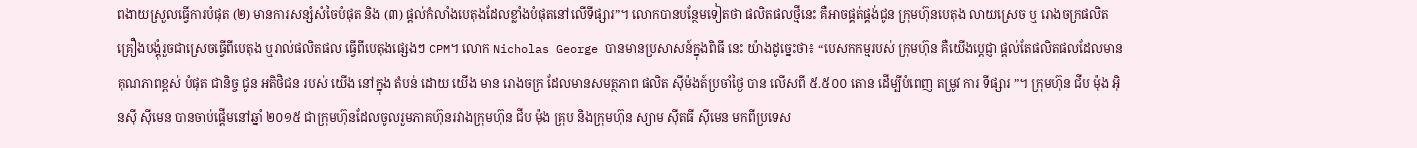ពងាយស្រួលធ្វើការបំផុត (២) មានការសន្សំសំចៃបំផុត និង (៣) ផ្តល់កំលាំងបេតុងដែលខ្លាំងបំផុតនៅលើទីផ្សារ”។ លោកបានបន្ថែមទៀតថា ផលិតផលថ្មីនេះ គឺអាចផ្គត់ផ្គង់ជូន ក្រុមហ៊ុនបេតុង លាយស្រេច ឬ រោងចក្រផលិតគ្រឿងបង្គុំរួចជាស្រេចធ្វើពីបេតុង ឬរាល់ផលិតផល ធ្វើពីបេតុងផ្សេងៗ CPM។ លោក Nicholas George បានមានប្រសាសន៍ក្នុងពិធី នេះ យ៉ាងដូច្នេះថា៖ “បេសកកម្មរបស់ ក្រុមហ៊ុន គឺយើងប្ដេជ្ញា ផ្ដល់តែផលិតផលដែលមាន គុណភាពខ្ពស់ បំផុត ជានិច្ច ជូន អតិថិជន របស់ យើង នៅក្នុង តំបន់ ដោយ យើង មាន រោងចក្រ ដែលមានសមត្ថភាព ផលិត ស៊ីម៉ងត៍ប្រចាំថ្ងៃ បាន លើសពី ៥.៥០០ តោន ដើម្បីបំពេញ តម្រូវ ការ ទីផ្សារ ”។ ក្រុមហ៊ុន ជីប ម៉ុង អ៊ិនស៊ី ស៊ីមេន បានចាប់ផ្តើមនៅឆ្នាំ ២០១៥ ជាក្រុមហ៊ុនដែលចូលរួមភាគហ៊ុនរវាងក្រុមហ៊ុន ជីប ម៉ុង គ្រុប និងក្រុមហ៊ុន ស្យាម ស៊ីតធី ស៊ីមេន មកពីប្រទេស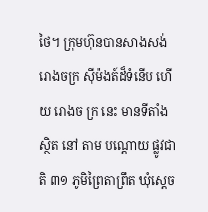ថៃ។ ក្រុមហ៊ុនបានសាងសង់រោងចក្រ ស៊ីម៉ងត៍ដ៏ទំនើប ហើយ រោងច ក្រ នេះ មានទីតាំង ស្ថិត នៅ តាម បណ្ដោយ ផ្លូវជាតិ ៣១ ភូមិព្រៃតាព្រឹត ឃុំស្ដេច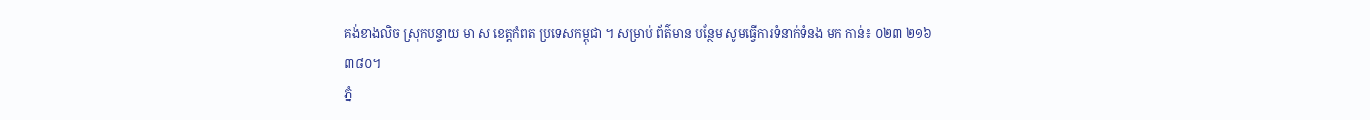គង់ខាងលិច ស្រុកបន្ទាយ មា ស ខេត្តកំពត ប្រទេសកម្ពុជា ។ សម្រាប់ ព័ត៌មាន បន្ថែម សូមធ្វើការទំនាក់ទំនង មក កាន់៖ ០២៣ ២១៦ ៣៨០។
ភ្នំ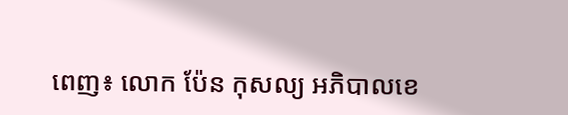ពេញ៖ លោក ប៉ែន កុសល្យ អភិបាលខេ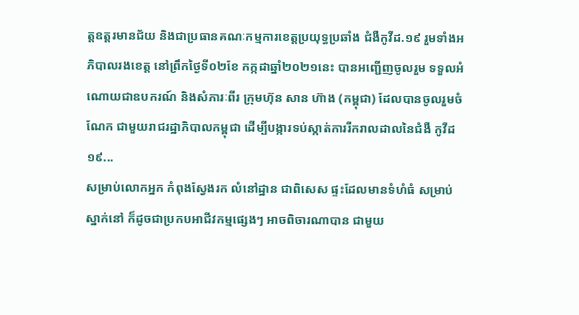ត្តឧត្តរមានជ័យ និងជាប្រធានគណៈកម្មការខេត្តប្រយុទ្ធប្រឆាំង ជំងឺកូវីដ.១៩ រួមទាំងអភិបាលរងខេត្ត នៅព្រឹកថ្ងៃទី០២ខែ កក្កដាឆ្នាំ២០២១នេះ បានអញ្ជើញចូលរួម ទទួលអំណោយជាឧបករណ៍ និងសំភារៈពីរ ក្រុមហ៊ុន សាន ហ៊ាង (កម្ពុជា) ដែលបានចូលរួមចំណែក ជាមួយរាជរដ្ឋាភិបាលកម្ពុជា ដើម្បីបង្ការទប់ស្កាត់ការរីករាលដាលនៃជំងឺ កូវីដ ១៩...
សម្រាប់លោកអ្នក កំពុងស្វែងរក លំនៅដ្ឋាន ជាពិសេស ផ្ទះដែលមានទំហំធំ សម្រាប់ស្នាក់នៅ ក៏ដូចជាប្រកបអាជីវកម្មផ្សេងៗ អាចពិចារណាបាន ជាមួយ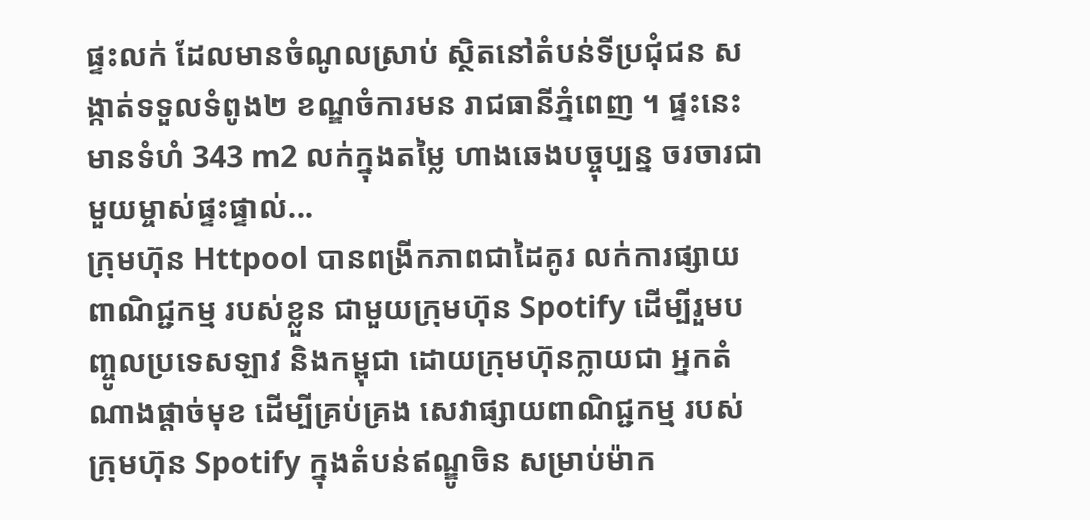ផ្ទះលក់ ដែលមានចំណូលស្រាប់ ស្ថិតនៅតំបន់ទីប្រជុំជន សង្កាត់ទទួលទំពូង២ ខណ្ឌចំការមន រាជធានីភ្នំពេញ ។ ផ្ទះនេះ មានទំហំ 343 m2 លក់ក្នុងតម្លៃ ហាងឆេងបច្ចុប្បន្ន ចរចារជាមួយម្ចាស់ផ្ទះផ្ទាល់...
ក្រុមហ៊ុន Httpool បានពង្រីកភាពជាដៃគូរ លក់ការផ្សាយពាណិជ្ជកម្ម របស់ខ្លួន ជាមួយក្រុមហ៊ុន Spotify ដើម្បីរួមបញ្ចូលប្រទេសឡាវ និងកម្ពុជា ដោយក្រុមហ៊ុនក្លាយជា អ្នកតំណាងផ្តាច់មុខ ដើម្បីគ្រប់គ្រង សេវាផ្សាយពាណិជ្ជកម្ម របស់ក្រុមហ៊ុន Spotify ក្នុងតំបន់ឥណ្ឌូចិន សម្រាប់ម៉ាក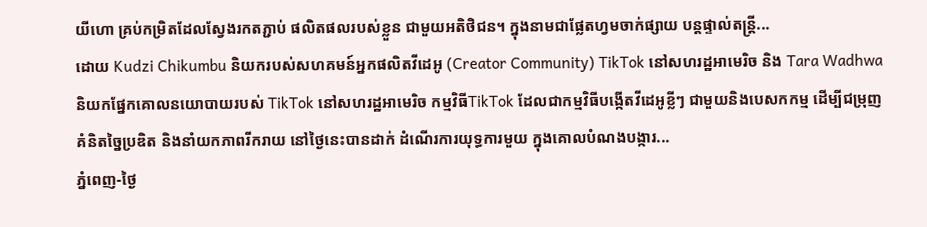យីហោ គ្រប់កម្រិតដែលស្វែងរកតភ្ជាប់ ផលិតផលរបស់ខ្លួន ជាមួយអតិថិជន។ ក្នុងនាមជាផ្លែតហ្វមចាក់ផ្សាយ បន្តផ្ទាល់តន្ត្រី...
ដោយ Kudzi Chikumbu និយករបស់សហគមន៍អ្នកផលិតវីដេអូ (Creator Community) TikTok នៅសហរដ្ឋអាមេរិច និង Tara Wadhwa និយកផ្នែកគោលនយោបាយរបស់ TikTok នៅសហរដ្ឋអាមេរិច កម្មវិធីTikTok ដែលជាកម្មវិធីបង្កើតវីដេអូខ្លីៗ ជាមួយនិងបេសកកម្ម ដើម្បីជម្រុញគំនិតច្នៃប្រឌិត និងនាំយកភាពរីករាយ នៅថ្ងៃនេះបានដាក់ ដំណើរការយុទ្ធការមួយ ក្នុងគោលបំណងបង្ការ...
ភ្នំពេញ-ថ្ងៃ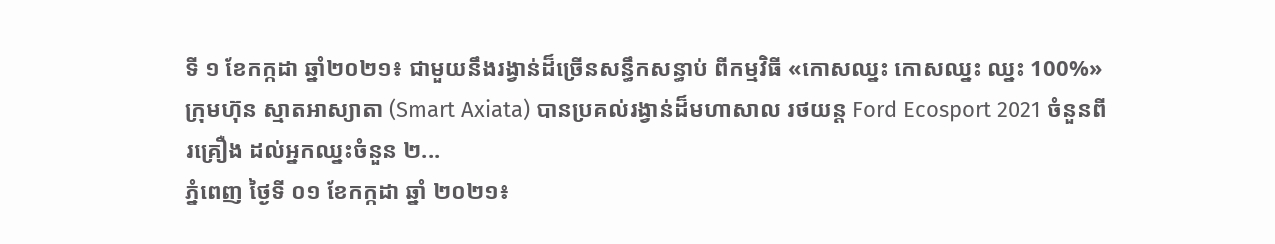ទី ១ ខែកក្កដា ឆ្នាំ២០២១៖ ជាមួយនឹងរង្វាន់ដ៏ច្រើនសន្ធឹកសន្ធាប់ ពីកម្មវិធី «កោសឈ្នះ កោសឈ្នះ ឈ្នះ 100%» ក្រុមហ៊ុន ស្មាតអាស្យាតា (Smart Axiata) បានប្រគល់រង្វាន់ដ៏មហាសាល រថយន្ត Ford Ecosport 2021 ចំនួនពីរគ្រឿង ដល់អ្នកឈ្នះចំនួន ២...
ភ្នំពេញ ថ្ងៃទី ០១ ខែកក្កដា ឆ្នាំ ២០២១៖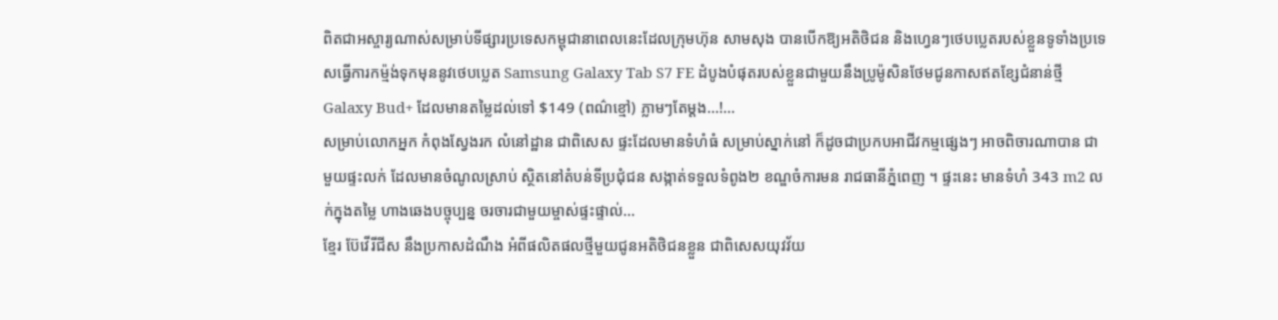ពិតជាអស្ចារ្យណាស់សម្រាប់ទីផ្សារប្រទេសកម្ពុជានាពេលនេះដែលក្រុមហ៊ុន សាមសុង បានបើកឱ្យអតិថិជន និងហ្វេនៗថេបប្លេតរបស់ខ្លួនទូទាំងប្រទេសធ្វើការកម្ម៉ង់ទុកមុននូវថេបប្លេត Samsung Galaxy Tab S7 FE ដំបូងបំផុតរបស់ខ្លួនជាមួយនឹងប្រូម៉ូសិនថែមជូនកាសឥតខ្សែជំនាន់ថ្មី Galaxy Bud+ ដែលមានតម្លៃដល់ទៅ $149 (ពណ៌ខ្មៅ) ភ្លាមៗតែម្តង…!...
សម្រាប់លោកអ្នក កំពុងស្វែងរក លំនៅដ្ឋាន ជាពិសេស ផ្ទះដែលមានទំហំធំ សម្រាប់ស្នាក់នៅ ក៏ដូចជាប្រកបអាជីវកម្មផ្សេងៗ អាចពិចារណាបាន ជាមួយផ្ទះលក់ ដែលមានចំណូលស្រាប់ ស្ថិតនៅតំបន់ទីប្រជុំជន សង្កាត់ទទួលទំពូង២ ខណ្ឌចំការមន រាជធានីភ្នំពេញ ។ ផ្ទះនេះ មានទំហំ 343 m2 លក់ក្នុងតម្លៃ ហាងឆេងបច្ចុប្បន្ន ចរចារជាមួយម្ចាស់ផ្ទះផ្ទាល់...
ខ្មែរ ប៊ែវើរីជីស នឹងប្រកាសដំណឹង អំពីផលិតផលថ្មីមួយជូនអតិថិជនខ្លួន ជាពិសេសយុវវ័យ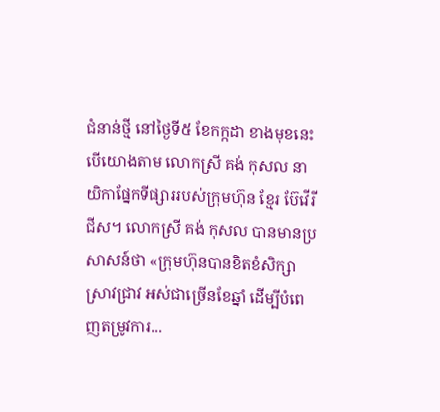ជំនាន់ថ្មី នៅថ្ងៃទី៥ ខែកក្កដា ខាងមុខនេះ បើយោងតាម លោកស្រី គង់ កុសល នាយិកាផ្នែកទីផ្សាររបស់ក្រុមហ៊ុន ខ្មែរ ប៊ែវើរីជីស។ លោកស្រី គង់ កុសល បានមានប្រសាសន៍ថា «ក្រុមហ៊ុនបានខិតខំសិក្សាស្រាវជ្រាវ អស់ជាច្រើនខែឆ្នាំ ដើម្បីបំពេញតម្រូវការ...